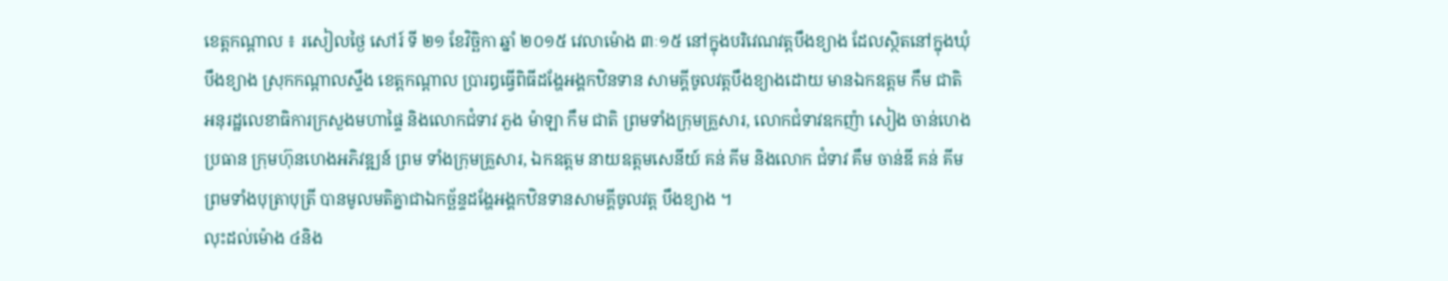ខេត្តកណ្តាល ៖ រសៀលថ្ងៃ សៅរ៍ ទី ២១ ខែវិច្ឆិកា ឆ្នាំ ២០១៥ វេលាម៉ោង ៣ៈ១៥ នៅក្នុងបរិវេណវត្តបឹងខ្យាង ដែលស្ថិតនៅក្នុងឃុំបឹងខ្យាង ស្រុកកណ្តាលស្ទឹង ខេត្តកណ្តាល ប្រារឰធ្វើពិធីដង្ហែអង្គកឋិនទាន សាមគ្គីចូលវត្តបឹងខ្យាងដោយ មានឯកឧត្តម កឹម ជាតិ អនុរដ្ឋលេខាធិការក្រសួងមហាផ្ទៃ និងលោកជំទាវ ភួង ម៉ាឡា កឹម ជាតិ ព្រមទាំងក្រុមគ្រួសារ, លោកជំទាវឧកញ៉ា សៀង ចាន់ហេង ប្រធាន ក្រុមហ៊ុនហេងអភិវឌ្ឍន៍ ព្រម ទាំងក្រុមគ្រួសារ, ឯកឧត្តម នាយឧត្តមសេនីយ៍ គន់ គីម និងលោក ជំទាវ គឹម ចាន់ឌី គន់ គីម ព្រមទាំងបុត្រាបុត្រី បានមូលមតិគ្នាជាឯកច្ឆ័ន្ទដង្ហែអង្គកឋិនទានសាមគ្គីចូលវត្ត បឹងខ្យាង ។
លុះដល់ម៉ោង ៤និង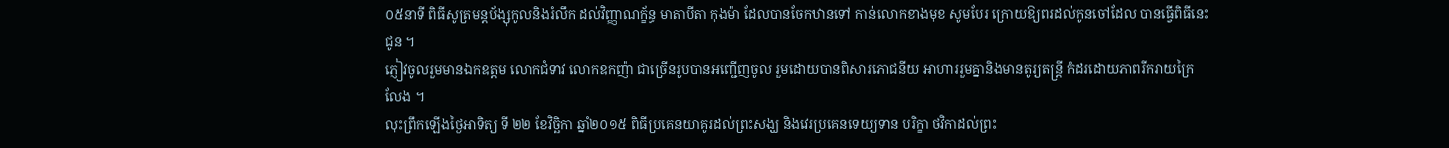០៥នាទី ពិធីសូត្រមន្តប័ង្សុកូលនិងរំលឹក ដល់វិញ្ញាណក្ខ័ន្ធ មាតាបីតា កុងម៉ា ដែលបានចែកឋានទៅ កាន់លោកខាងមុខ សូមបែរ ក្រោយឱ្យពរដល់កូនចៅដែល បានធ្វើពិធីនេះជូន ។
ភ្ញៀវចូលរួមមានឯកឧត្តម លោកជំទាវ លោកឧកញ៉ា ជាច្រើនរូបបានអញ្ជើញចូល រួមដោយបានពិសារភោជនីយ អាហាររួមគ្នានិងមានតូរ្យតន្ត្រី កំដរដោយភាពរីករាយក្រៃ លែង ។
លុះព្រឹកឡើងថ្ងៃអាទិត្យ ទី ២២ ខែវិច្ឆិកា ឆ្នាំ២០១៥ ពិធីប្រគេនយាគូរដល់ព្រះសង្ឃ និងវេរប្រគេនទេយ្យទាន បរិក្ខា ថវិកាដល់ព្រះ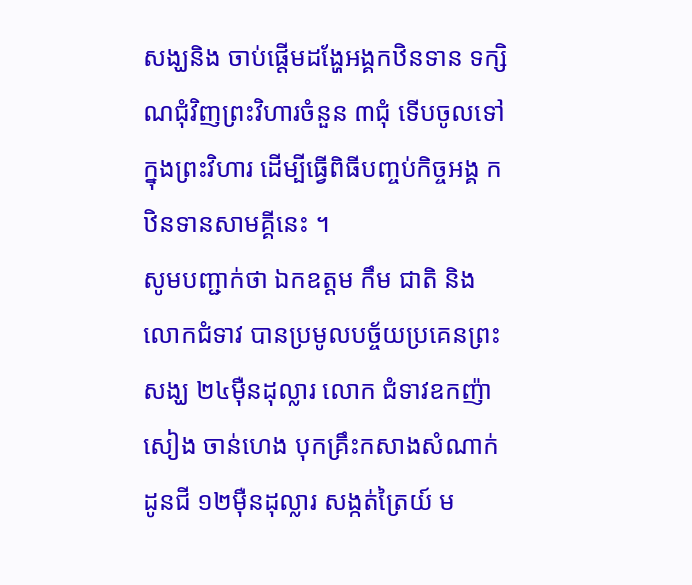សង្ឃនិង ចាប់ផ្តើមដង្ហែអង្គកឋិនទាន ទក្សិណជុំវិញព្រះវិហារចំនួន ៣ជុំ ទើបចូលទៅក្នុងព្រះវិហារ ដើម្បីធ្វើពិធីបញ្ចប់កិច្ចអង្គ កឋិនទានសាមគ្គីនេះ ។
សូមបញ្ជាក់ថា ឯកឧត្តម កឹម ជាតិ និងលោកជំទាវ បានប្រមូលបច្ច័យប្រគេនព្រះ សង្ឃ ២៤ម៉ឺនដុល្លារ លោក ជំទាវឧកញ៉ា សៀង ចាន់ហេង បុកគ្រឹះកសាងសំណាក់ដូនជី ១២ម៉ឺនដុល្លារ សង្កត់ត្រៃយ៍ ម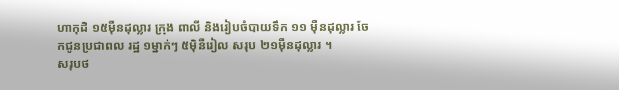ហាកុដិ ១៥ម៉ឺនដុល្លារ ក្រុង ពាលី និងរៀបចំបាយទឹក ១១ ម៉ឺនដុល្លារ ចែកជូនប្រជាពល រដ្ឋ ១ម្នាក់ៗ ៥ម៉ិនឺរៀល សរុប ២១ម៉ឺនដុល្លារ ។
សរុបថ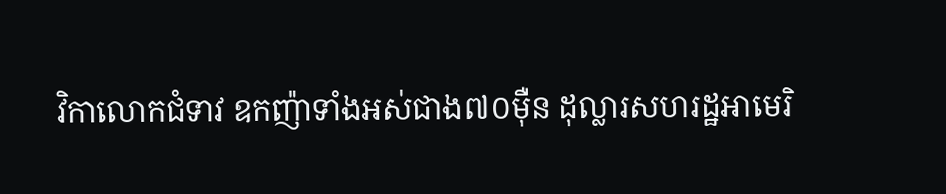វិកាលោកជំទាវ ឧកញ៉ាទាំងអស់ជាង៧០ម៉ឺន ដុល្លារសហរដ្ឋអាមេរិ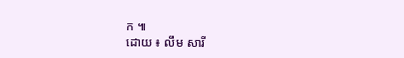ក ៕
ដោយ ៖ លឹម សារី